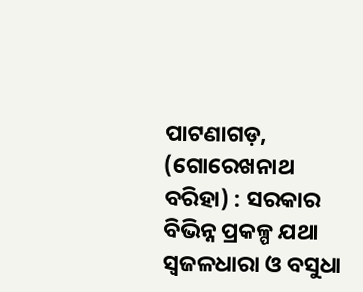ପାଟଣାଗଡ଼, (ଗୋରେଖନାଥ ବରିହା) : ସରକାର ବିଭିନ୍ନ ପ୍ରକଳ୍ପ ଯଥା ସ୍ବଜଳଧାରା ଓ ବସୁଧା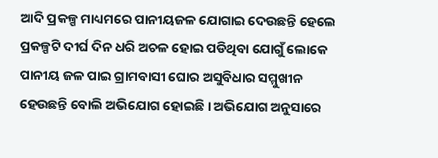ଆଦି ପ୍ରକଳ୍ପ ମାଧ୍ୟମରେ ପାନୀୟଜଳ ଯୋଗାଇ ଦେଉଛନ୍ତି ହେଲେ ପ୍ରକଳ୍ପଟି ଦୀର୍ଘ ଦିନ ଧରି ଅଚଳ ହୋଇ ପଡିଥିବା ଯୋଗୁଁ ଲୋକେ ପାନୀୟ ଜଳ ପାଇ ଗ୍ରାମବାସୀ ଘୋର ଅସୁବିଧାର ସମ୍ମୁଖୀନ ହେଉଛନ୍ତି ବୋଲି ଅଭିଯୋଗ ହୋଇଛି । ଅଭିଯୋଗ ଅନୁସାରେ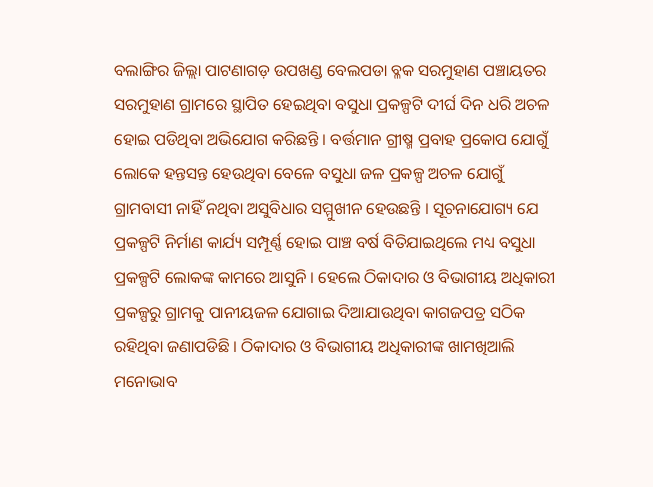ବଲାଙ୍ଗିର ଜିଲ୍ଲା ପାଟଣାଗଡ଼ ଉପଖଣ୍ଡ ବେଲପଡା ବ୍ଳକ ସରମୁହାଣ ପଞ୍ଚାୟତର ସରମୁହାଣ ଗ୍ରାମରେ ସ୍ଥାପିତ ହେଇଥିବା ବସୁଧା ପ୍ରକଳ୍ପଟି ଦୀର୍ଘ ଦିନ ଧରି ଅଚଳ ହୋଇ ପଡିଥିବା ଅଭିଯୋଗ କରିଛନ୍ତି । ବର୍ତ୍ତମାନ ଗ୍ରୀଷ୍ମ ପ୍ରବାହ ପ୍ରକୋପ ଯୋଗୁଁ ଲୋକେ ହନ୍ତସନ୍ତ ହେଉଥିବା ବେଳେ ବସୁଧା ଜଳ ପ୍ରକଳ୍ପ ଅଚଳ ଯୋଗୁଁ ଗ୍ରାମବାସୀ ନାହିଁ ନଥିବା ଅସୁବିଧାର ସମ୍ମୁଖୀନ ହେଉଛନ୍ତି । ସୂଚନାଯୋଗ୍ୟ ଯେ ପ୍ରକଳ୍ପଟି ନିର୍ମାଣ କାର୍ଯ୍ୟ ସମ୍ପୂର୍ଣ୍ଣ ହୋଇ ପାଞ୍ଚ ବର୍ଷ ବିତିଯାଇଥିଲେ ମଧ୍ୟ ବସୁଧା ପ୍ରକଳ୍ପଟି ଲୋକଙ୍କ କାମରେ ଆସୁନି । ହେଲେ ଠିକାଦାର ଓ ବିଭାଗୀୟ ଅଧିକାରୀ ପ୍ରକଳ୍ପରୁ ଗ୍ରାମକୁ ପାନୀୟଜଳ ଯୋଗାଇ ଦିଆଯାଉଥିବା କାଗଜପତ୍ର ସଠିକ ରହିଥିବା ଜଣାପଡିଛି । ଠିକାଦାର ଓ ବିଭାଗୀୟ ଅଧିକାରୀଙ୍କ ଖାମଖିଆଲି ମନୋଭାବ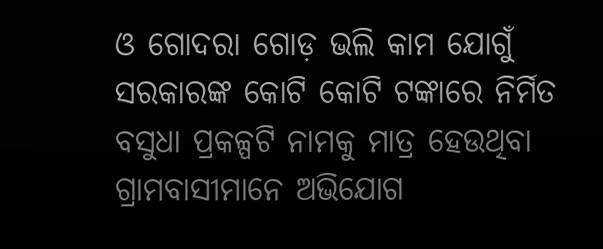ଓ ଗୋଦରା ଗୋଡ଼ ଭଲି କାମ ଯୋଗୁଁ ସରକାରଙ୍କ କୋଟି କୋଟି ଟଙ୍କାରେ ନିର୍ମିତ ବସୁଧା ପ୍ରକଳ୍ପଟି ନାମକୁ ମାତ୍ର ହେଉଥିବା ଗ୍ରାମବାସୀମାନେ ଅଭିଯୋଗ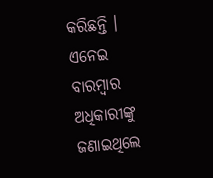କରିଛନ୍ତି । ଏନେଇ ବାରମ୍ବାର ଅଧିକାରୀଙ୍କୁ ଜଣାଇଥିଲେ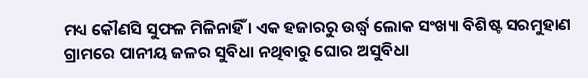ମଧ୍ୟ କୌଣସି ସୁଫଳ ମିଳିନାହିଁ । ଏକ ହଜାରରୁ ଉର୍ଦ୍ଧ୍ବ ଲୋକ ସଂଖ୍ୟା ବିଶିଷ୍ଟ ସରମୁହାଣ ଗ୍ରାମରେ ପାନୀୟ ଜଳର ସୁବିଧା ନଥିବାରୁ ଘୋର ଅସୁବିଧା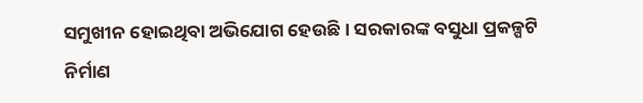ସମୁଖୀନ ହୋଇଥିବା ଅଭିଯୋଗ ହେଉଛି । ସରକାରଙ୍କ ବସୁଧା ପ୍ରକଳ୍ପଟି ନିର୍ମାଣ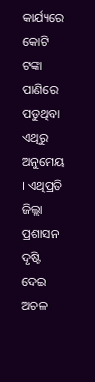କାର୍ଯ୍ୟରେ କୋଟି ଟଙ୍କା ପାଣିରେ ପଡୁଥିବା ଏଥିରୁ ଅନୁମେୟ । ଏଥିପ୍ରତି ଜିଲ୍ଲା ପ୍ରଶାସନ ଦୃଷ୍ଟି ଦେଇ ଅଚଳ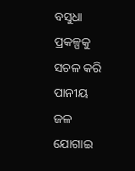ବସୁଧା ପ୍ରକଳ୍ପକୁ ସଚଳ କରି ପାନୀୟ ଜଳ ଯୋଗାଇ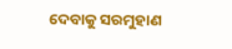ଦେବାକୁ ସରମୁହାଣ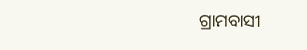ଗ୍ରାମବାସୀ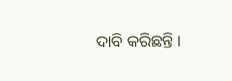ଦାବି କରିଛନ୍ତି ।